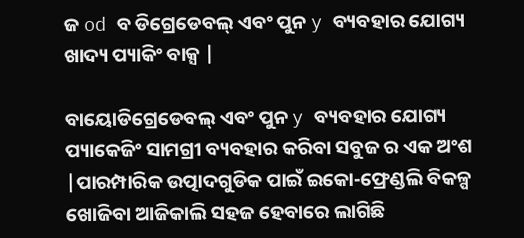ଜ od ବ ଡିଗ୍ରେଡେବଲ୍ ଏବଂ ପୁନ y ବ୍ୟବହାର ଯୋଗ୍ୟ ଖାଦ୍ୟ ପ୍ୟାକିଂ ବାକ୍ସ |

ବାୟୋଡିଗ୍ରେଡେବଲ୍ ଏବଂ ପୁନ y ବ୍ୟବହାର ଯୋଗ୍ୟ ପ୍ୟାକେଜିଂ ସାମଗ୍ରୀ ବ୍ୟବହାର କରିବା ସବୁଜ ର ଏକ ଅଂଶ |ପାରମ୍ପାରିକ ଉତ୍ପାଦଗୁଡିକ ପାଇଁ ଇକୋ-ଫ୍ରେଣ୍ଡଲି ବିକଳ୍ପ ଖୋଜିବା ଆଜିକାଲି ସହଜ ହେବାରେ ଲାଗିଛି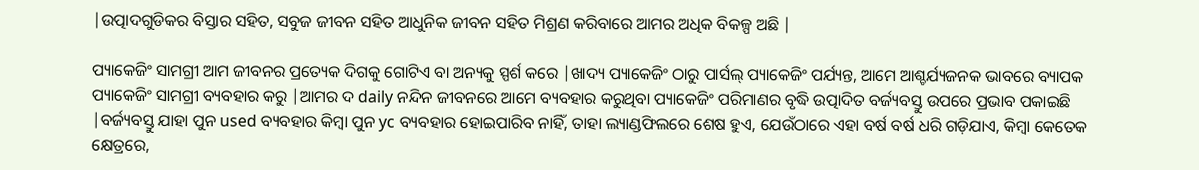|ଉତ୍ପାଦଗୁଡିକର ବିସ୍ତାର ସହିତ, ସବୁଜ ଜୀବନ ସହିତ ଆଧୁନିକ ଜୀବନ ସହିତ ମିଶ୍ରଣ କରିବାରେ ଆମର ଅଧିକ ବିକଳ୍ପ ଅଛି |

ପ୍ୟାକେଜିଂ ସାମଗ୍ରୀ ଆମ ଜୀବନର ପ୍ରତ୍ୟେକ ଦିଗକୁ ଗୋଟିଏ ବା ଅନ୍ୟକୁ ସ୍ପର୍ଶ କରେ |ଖାଦ୍ୟ ପ୍ୟାକେଜିଂ ଠାରୁ ପାର୍ସଲ୍ ପ୍ୟାକେଜିଂ ପର୍ଯ୍ୟନ୍ତ, ଆମେ ଆଶ୍ଚର୍ଯ୍ୟଜନକ ଭାବରେ ବ୍ୟାପକ ପ୍ୟାକେଜିଂ ସାମଗ୍ରୀ ବ୍ୟବହାର କରୁ |ଆମର ଦ daily ନନ୍ଦିନ ଜୀବନରେ ଆମେ ବ୍ୟବହାର କରୁଥିବା ପ୍ୟାକେଜିଂ ପରିମାଣର ବୃଦ୍ଧି ଉତ୍ପାଦିତ ବର୍ଜ୍ୟବସ୍ତୁ ଉପରେ ପ୍ରଭାବ ପକାଇଛି |ବର୍ଜ୍ୟବସ୍ତୁ ଯାହା ପୁନ used ବ୍ୟବହାର କିମ୍ବା ପୁନ yc ବ୍ୟବହାର ହୋଇପାରିବ ନାହିଁ, ତାହା ଲ୍ୟାଣ୍ଡଫିଲରେ ଶେଷ ହୁଏ, ଯେଉଁଠାରେ ଏହା ବର୍ଷ ବର୍ଷ ଧରି ଗଡ଼ିଯାଏ, କିମ୍ବା କେତେକ କ୍ଷେତ୍ରରେ,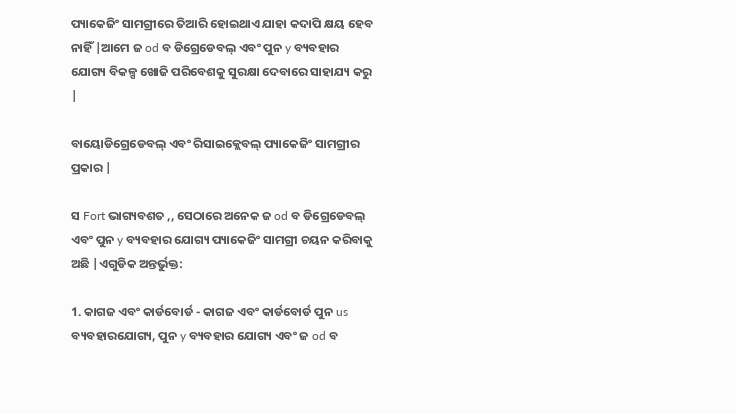ପ୍ୟାକେଜିଂ ସାମଗ୍ରୀରେ ତିଆରି ହୋଇଥାଏ ଯାହା କଦାପି କ୍ଷୟ ହେବ ନାହିଁ |ଆମେ ଜ od ବ ଡିଗ୍ରେଡେବଲ୍ ଏବଂ ପୁନ y ବ୍ୟବହାର ଯୋଗ୍ୟ ବିକଳ୍ପ ଖୋଜି ପରିବେଶକୁ ସୁରକ୍ଷା ଦେବାରେ ସାହାଯ୍ୟ କରୁ |

ବାୟୋଡିଗ୍ରେଡେବଲ୍ ଏବଂ ରିସାଇକ୍ଲେବଲ୍ ପ୍ୟାକେଜିଂ ସାମଗ୍ରୀର ପ୍ରକାର |

ସ Fort ଭାଗ୍ୟବଶତ ,, ସେଠାରେ ଅନେକ ଜ od ବ ଡିଗ୍ରେଡେବଲ୍ ଏବଂ ପୁନ y ବ୍ୟବହାର ଯୋଗ୍ୟ ପ୍ୟାକେଜିଂ ସାମଗ୍ରୀ ଚୟନ କରିବାକୁ ଅଛି |ଏଗୁଡିକ ଅନ୍ତର୍ଭୁକ୍ତ:

1. କାଗଜ ଏବଂ କାର୍ଡବୋର୍ଡ - କାଗଜ ଏବଂ କାର୍ଡବୋର୍ଡ ପୁନ us ବ୍ୟବହାରଯୋଗ୍ୟ, ପୁନ y ବ୍ୟବହାର ଯୋଗ୍ୟ ଏବଂ ଜ od ବ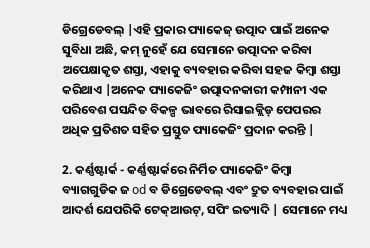ଡିଗ୍ରେଡେବଲ୍ |ଏହି ପ୍ରକାର ପ୍ୟାକେଜ୍ ଉତ୍ପାଦ ପାଇଁ ଅନେକ ସୁବିଧା ଅଛି, କମ୍ ନୁହେଁ ଯେ ସେମାନେ ଉତ୍ପାଦନ କରିବା ଅପେକ୍ଷାକୃତ ଶସ୍ତା, ଏହାକୁ ବ୍ୟବହାର କରିବା ସହଜ କିମ୍ବା ଶସ୍ତା କରିଥାଏ |ଅନେକ ପ୍ୟାକେଜିଂ ଉତ୍ପାଦନକାରୀ କମ୍ପାନୀ ଏକ ପରିବେଶ ପସନ୍ଦିତ ବିକଳ୍ପ ଭାବରେ ରିସାଇକ୍ଲିଡ୍ ପେପରର ଅଧିକ ପ୍ରତିଶତ ସହିତ ପ୍ରସ୍ତୁତ ପ୍ୟାକେଜିଂ ପ୍ରଦାନ କରନ୍ତି |

2. କର୍ଣ୍ଣଷ୍ଟାର୍କ - କର୍ଣ୍ଣଷ୍ଟାର୍କରେ ନିର୍ମିତ ପ୍ୟାକେଜିଂ କିମ୍ବା ବ୍ୟାଗଗୁଡିକ ଜ od ବ ଡିଗ୍ରେଡେବଲ୍ ଏବଂ ଦ୍ରୁତ ବ୍ୟବହାର ପାଇଁ ଆଦର୍ଶ ଯେପରିକି ଟେକ୍ଆଉଟ୍, ସପିଂ ଇତ୍ୟାଦି | ସେମାନେ ମଧ୍ୟ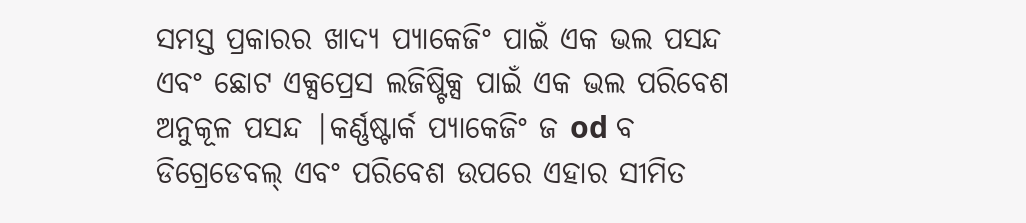ସମସ୍ତ ପ୍ରକାରର ଖାଦ୍ୟ ପ୍ୟାକେଜିଂ ପାଇଁ ଏକ ଭଲ ପସନ୍ଦ ଏବଂ ଛୋଟ ଏକ୍ସପ୍ରେସ ଲଜିଷ୍ଟିକ୍ସ ପାଇଁ ଏକ ଭଲ ପରିବେଶ ଅନୁକୂଳ ପସନ୍ଦ |କର୍ଣ୍ଣଷ୍ଟାର୍କ ପ୍ୟାକେଜିଂ ଜ od ବ ଡିଗ୍ରେଡେବଲ୍ ଏବଂ ପରିବେଶ ଉପରେ ଏହାର ସୀମିତ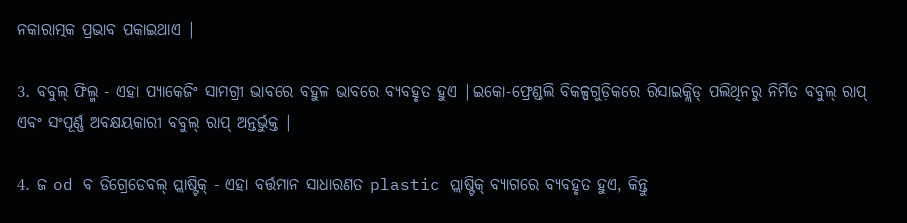ନକାରାତ୍ମକ ପ୍ରଭାବ ପକାଇଥାଏ |

3. ବବୁଲ୍ ଫିଲ୍ମ - ଏହା ପ୍ୟାକେଜିଂ ସାମଗ୍ରୀ ଭାବରେ ବହୁଳ ଭାବରେ ବ୍ୟବହୃତ ହୁଏ |ଇକୋ-ଫ୍ରେଣ୍ଡଲି ବିକଳ୍ପଗୁଡ଼ିକରେ ରିସାଇକ୍ଲିଡ୍ ପଲିଥିନରୁ ନିର୍ମିତ ବବୁଲ୍ ରାପ୍ ଏବଂ ସଂପୂର୍ଣ୍ଣ ଅବକ୍ଷୟକାରୀ ବବୁଲ୍ ରାପ୍ ଅନ୍ତର୍ଭୁକ୍ତ |

4. ଜ od ବ ଡିଗ୍ରେଡେବଲ୍ ପ୍ଲାଷ୍ଟିକ୍ - ଏହା ବର୍ତ୍ତମାନ ସାଧାରଣତ plastic ପ୍ଲାଷ୍ଟିକ୍ ବ୍ୟାଗରେ ବ୍ୟବହୃତ ହୁଏ, କିନ୍ତୁ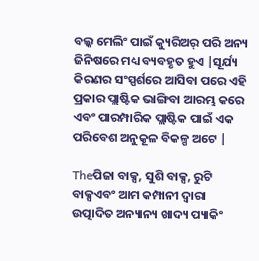ବଲ୍କ ମେଲିଂ ପାଇଁ କ୍ୟୁରିଅର୍ ପରି ଅନ୍ୟ ଜିନିଷରେ ମଧ୍ୟ ବ୍ୟବହୃତ ହୁଏ |ସୂର୍ଯ୍ୟ କିରଣର ସଂସ୍ପର୍ଶରେ ଆସିବା ପରେ ଏହି ପ୍ରକାର ପ୍ଲାଷ୍ଟିକ ଭାଙ୍ଗିବା ଆରମ୍ଭ କରେ ଏବଂ ପାରମ୍ପାରିକ ପ୍ଲାଷ୍ଟିକ ପାଇଁ ଏକ ପରିବେଶ ଅନୁକୂଳ ବିକଳ୍ପ ଅଟେ |

Theପିଜା ବାକ୍ସ, ସୁଶି ବାକ୍ସ, ରୁଟି ବାକ୍ସଏବଂ ଆମ କମ୍ପାନୀ ଦ୍ୱାରା ଉତ୍ପାଦିତ ଅନ୍ୟାନ୍ୟ ଖାଦ୍ୟ ପ୍ୟାକିଂ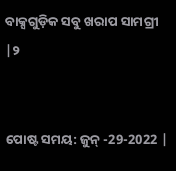ବାକ୍ସଗୁଡ଼ିକ ସବୁ ଖରାପ ସାମଗ୍ରୀ |୨


ପୋଷ୍ଟ ସମୟ: ଜୁନ୍ -29-2022 |